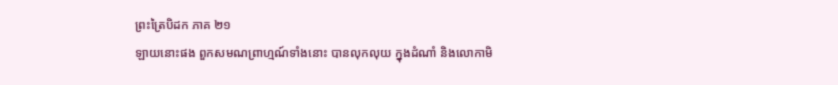ព្រះត្រៃបិដក ភាគ ២១
ឡាយនោះផង ពួកសមណព្រាហ្មណ៍ទាំងនោះ បានលុកលុយ ក្នុងដំណាំ និងលោកាមិ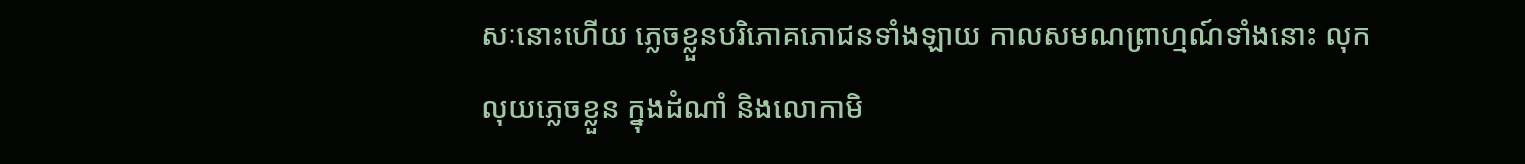សៈនោះហើយ ភ្លេចខ្លួនបរិភោគភោជនទាំងឡាយ កាលសមណព្រាហ្មណ៍ទាំងនោះ លុកលុយភ្លេចខ្លួន ក្នុងដំណាំ និងលោកាមិ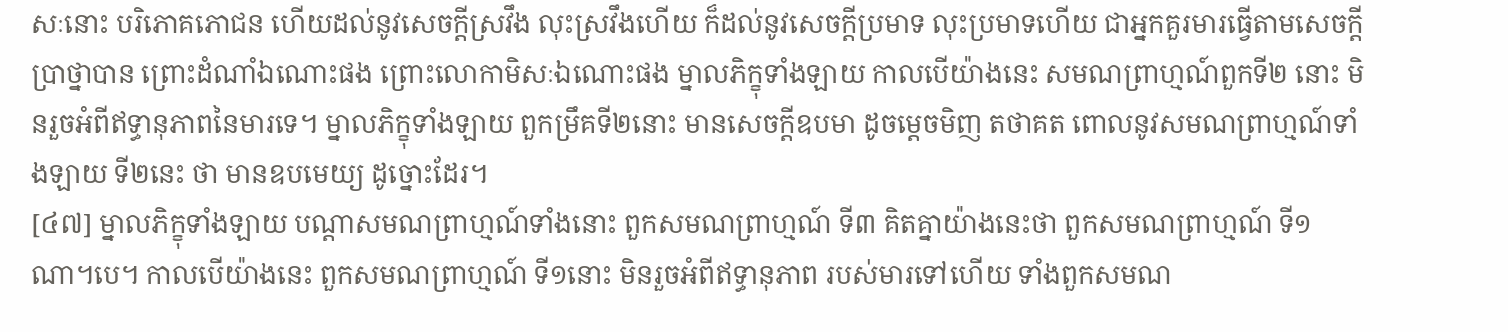សៈនោះ បរិភោគភោជន ហើយដល់នូវសេចក្តីស្រវឹង លុះស្រវឹងហើយ ក៏ដល់នូវសេចក្តីប្រមាទ លុះប្រមាទហើយ ជាអ្នកគួរមារធ្វើតាមសេចក្តីប្រាថ្នាបាន ព្រោះដំណាំឯណោះផង ព្រោះលោកាមិសៈឯណោះផង ម្នាលភិក្ខុទាំងឡាយ កាលបើយ៉ាងនេះ សមណព្រាហ្មណ៍ពួកទី២ នោះ មិនរួចអំពីឥទ្ធានុភាពនៃមារទេ។ ម្នាលភិក្ខុទាំងឡាយ ពួកម្រឹគទី២នោះ មានសេចក្តីឧបមា ដូចម្តេចមិញ តថាគត ពោលនូវសមណព្រាហ្មណ៍ទាំងឡាយ ទី២នេះ ថា មានឧបមេយ្យ ដូច្នោះដែរ។
[៤៧] ម្នាលភិក្ខុទាំងឡាយ បណ្តាសមណព្រាហ្មណ៍ទាំងនោះ ពួកសមណព្រាហ្មណ៍ ទី៣ គិតគ្នាយ៉ាងនេះថា ពួកសមណព្រាហ្មណ៍ ទី១ណា។បេ។ កាលបើយ៉ាងនេះ ពួកសមណព្រាហ្មណ៍ ទី១នោះ មិនរួចអំពីឥទ្ធានុភាព របស់មារទៅហើយ ទាំងពួកសមណ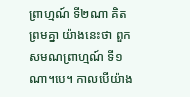ព្រាហ្មណ៍ ទី២ណា គិតព្រមគ្នា យ៉ាងនេះថា ពួកសមណព្រាហ្មណ៍ ទី១ណា។បេ។ កាលបើយ៉ាង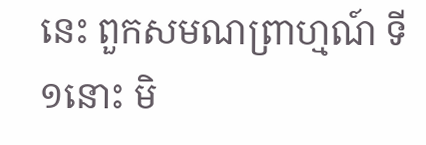នេះ ពួកសមណព្រាហ្មណ៍ ទី១នោះ មិ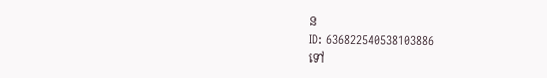ន
ID: 636822540538103886
ទៅ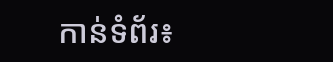កាន់ទំព័រ៖